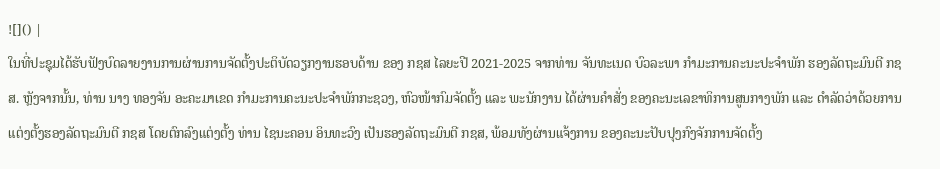![]() |
ໃນທີ່ປະຊຸມໄດ້ຮັບຟັງບົດລາຍງານການຜ່ານການຈັດຕັ້ງປະຕິບັດວຽກງານຮອບດ້ານ ຂອງ ກຊສ ໄລຍະປີ 2021-2025 ຈາກທ່ານ ຈັນທະເນດ ບົວລະພາ ກໍາມະການຄະນະປະຈໍາພັກ ຮອງລັດຖະມົນຕີ ກຊສ. ຫຼັງຈາກນັ້ນ, ທ່ານ ນາງ ທອງຈັນ ອະຄະມາເຂດ ກຳມະການຄະນະປະຈຳພັກກະຊວງ, ຫົວໜ້າກົມຈັດຕັ້ງ ແລະ ພະນັກງານ ໄດ້ຜ່ານຄຳສັ່ງ ຂອງຄະນະເລຂາທິການສູນກາງພັກ ແລະ ດຳລັດວ່າດ້ວຍການແຕ່ງຕັ້ງຮອງລັດຖະມົນຕີ ກຊສ ໂດຍຕົກລົງແຕ່ງຕັ້ງ ທ່ານ ໄຊນະຄອນ ອິນທະວົງ ເປັນຮອງລັດຖະມົນຕີ ກຊສ, ພ້ອມທັງຜ່ານແຈ້ງການ ຂອງຄະນະປັບປຸງກົງຈັກການຈັດຕັ້ງ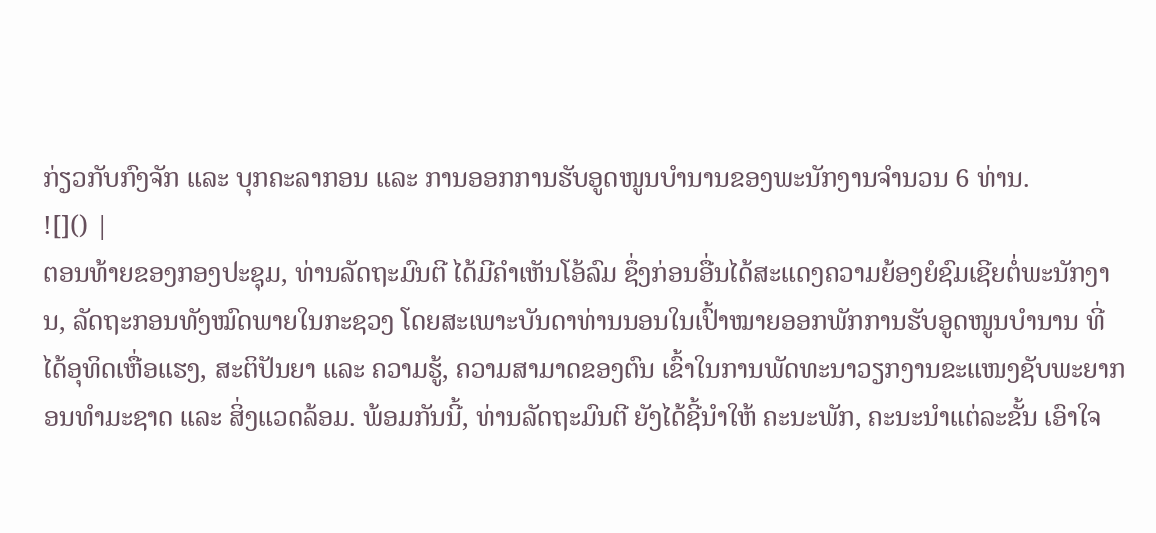ກ່ຽວກັບກົງຈັກ ແລະ ບຸກຄະລາກອນ ແລະ ການອອກການຮັບອູດໜູນບຳນານຂອງພະນັກງານຈຳນວນ 6 ທ່ານ.
![]() |
ຕອນທ້າຍຂອງກອງປະຊຸມ, ທ່ານລັດຖະມົນຕີ ໄດ້ມີຄຳເຫັນໂອ້ລົມ ຊຶ່ງກ່ອນອື່ນໄດ້ສະແດງຄວາມຍ້ອງຍໍຊົມເຊີຍຕໍ່ພະນັກງານ, ລັດຖະກອນທັງໝົດພາຍໃນກະຊວງ ໂດຍສະເພາະບັນດາທ່ານນອນໃນເປົ້າໝາຍອອກພັກການຮັບອູດໜູນບຳນານ ທີ່ໄດ້ອຸທິດເຫື່ອແຮງ, ສະຕິປັນຍາ ແລະ ຄວາມຮູ້, ຄວາມສາມາດຂອງຕົນ ເຂົ້າໃນການພັດທະນາວຽກງານຂະແໜງຊັບພະຍາກອນທຳມະຊາດ ແລະ ສິ່ງແວດລ້ອມ. ພ້ອມກັນນີ້, ທ່ານລັດຖະມົນຕີ ຍັງໄດ້ຊີ້ນຳໃຫ້ ຄະນະພັກ, ຄະນະນຳແຕ່ລະຂັ້ນ ເອົາໃຈ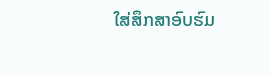ໃສ່ສຶກສາອົບຮົມ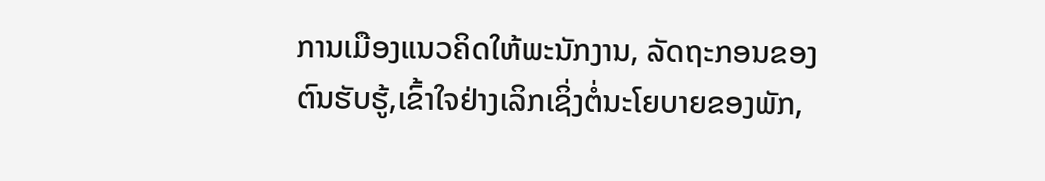ການເມືອງແນວຄິດໃຫ້ພະນັກງານ, ລັດຖະກອນຂອງຕົນຮັບຮູ້,ເຂົ້າໃຈຢ່າງເລິກເຊິ່ງຕໍ່ນະໂຍບາຍຂອງພັກ,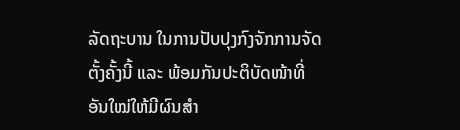ລັດຖະບານ ໃນການປັບປຸງກົງຈັກການຈັດຕັ້ງຄັ້ງນີ້ ແລະ ພ້ອມກັນປະຕິບັດໜ້າທີ່ອັນໃໝ່ໃຫ້ມີຜົນສຳ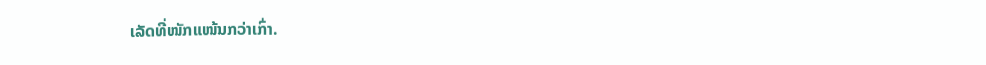ເລັດທີ່ໜັກແໜ້ນກວ່າເກົ່າ.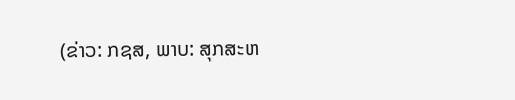(ຂ່າວ: ກຊສ, ພາບ: ສຸກສະຫ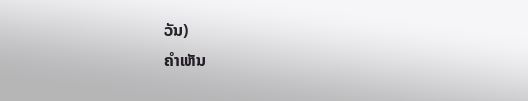ວັນ)
ຄໍາເຫັນ